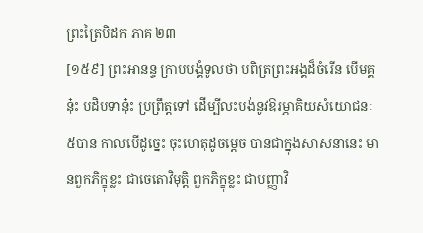ព្រះត្រៃបិដក ភាគ ២៣
[១៥៩] ព្រះអានន្ទ ក្រាបបង្គំទូលថា បពិត្រព្រះអង្គដ៏ចំរើន បើមគ្គនុ៎ះ បដិបទានុ៎ះ ប្រព្រឹត្តទៅ ដើម្បីលះបង់នូវឱរម្ភាគិយសំយោជនៈ៥បាន កាលបើដូច្នេះ ចុះហេតុដូចម្តេច បានជាក្នុងសាសនានេះ មានពួកភិក្ខុខ្លះ ជាចេតោវិមុត្តិ ពួកភិក្ខុខ្លះ ជាបញ្ញាវិ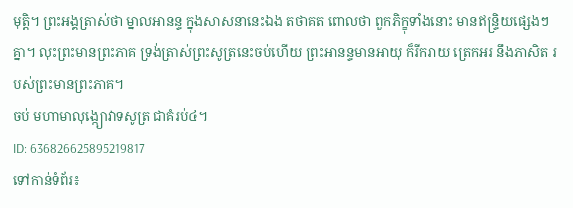មុត្តិ។ ព្រះអង្គត្រាស់ថា ម្នាលអានន្ទ ក្នុងសាសនានេះឯង តថាគត ពោលថា ពួកភិក្ខុទាំងនោះ មានឥន្ទ្រិយផ្សេងៗគ្នា។ លុះព្រះមានព្រះភាគ ទ្រង់ត្រាស់ព្រះសូត្រនេះចប់ហើយ ព្រះអានន្ទមានអាយុ ក៏រីករាយ ត្រេកអរ នឹងភាសិត របស់ព្រះមានព្រះភាគ។
ចប់ មហាមាលុង្ក្យោវាទសូត្រ ជាគំរប់៤។
ID: 636826625895219817
ទៅកាន់ទំព័រ៖